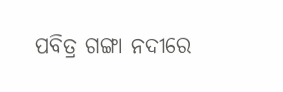ପବିତ୍ର ଗଙ୍ଗା ନଦୀରେ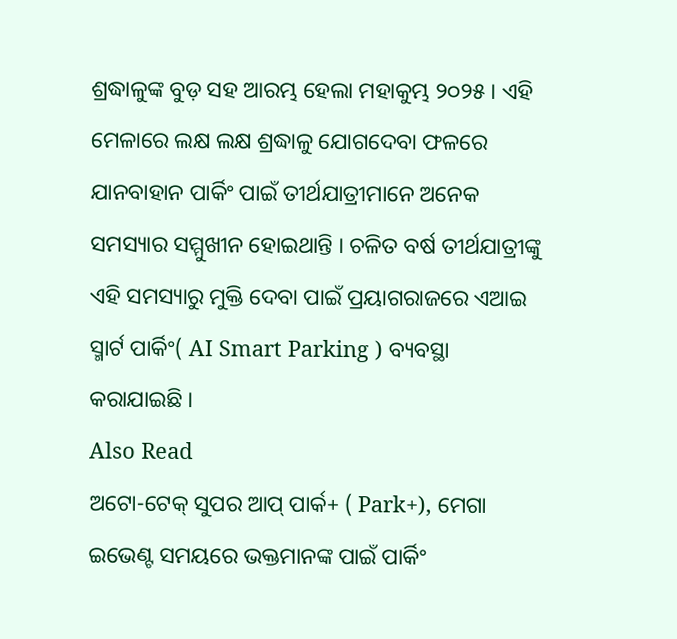ଶ୍ରଦ୍ଧାଳୁଙ୍କ ବୁଡ଼ ସହ ଆରମ୍ଭ ହେଲା ମହାକୁମ୍ଭ ୨୦୨୫ । ଏହି ମେଳାରେ ଲକ୍ଷ ଲକ୍ଷ ଶ୍ରଦ୍ଧାଳୁ ଯୋଗଦେବା ଫଳରେ ଯାନବାହାନ ପାର୍କିଂ ପାଇଁ ତୀର୍ଥଯାତ୍ରୀମାନେ ଅନେକ ସମସ୍ୟାର ସମ୍ମୁଖୀନ ହୋଇଥାନ୍ତି । ଚଳିତ ବର୍ଷ ତୀର୍ଥଯାତ୍ରୀଙ୍କୁ ଏହି ସମସ୍ୟାରୁ ମୁକ୍ତି ଦେବା ପାଇଁ ପ୍ରୟାଗରାଜରେ ଏଆଇ ସ୍ମାର୍ଟ ପାର୍କିଂ( AI Smart Parking ) ବ୍ୟବସ୍ଥା କରାଯାଇଛି ।
Also Read
ଅଟୋ-ଟେକ୍ ସୁପର ଆପ୍ ପାର୍କ+ ( Park+), ମେଗା ଇଭେଣ୍ଟ ସମୟରେ ଭକ୍ତମାନଙ୍କ ପାଇଁ ପାର୍କିଂ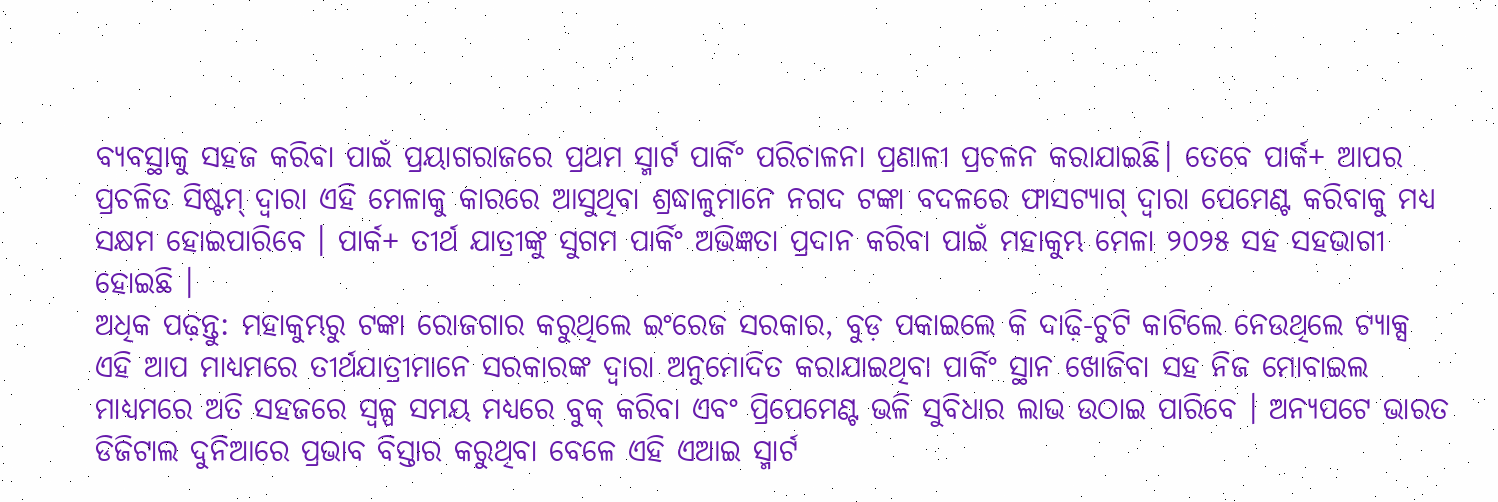ବ୍ୟବସ୍ଥାକୁ ସହଜ କରିବା ପାଇଁ ପ୍ରୟାଗରାଜରେ ପ୍ରଥମ ସ୍ମାର୍ଟ ପାର୍କିଂ ପରିଚାଳନା ପ୍ରଣାଳୀ ପ୍ରଚଳନ କରାଯାଇଛି। ତେବେ ପାର୍କ+ ଆପର ପ୍ରଚଳିତ ସିଷ୍ଟମ୍ ଦ୍ୱାରା ଏହି ମେଳାକୁ କାରରେ ଆସୁଥିବା ଶ୍ରଦ୍ଧାଳୁମାନେ ନଗଦ ଟଙ୍କା ବଦଳରେ ଫାସଟ୍ୟାଗ୍ ଦ୍ୱାରା ପେମେଣ୍ଟ କରିବାକୁ ମଧ୍ୟ ସକ୍ଷମ ହୋଇପାରିବେ । ପାର୍କ+ ତୀର୍ଥ ଯାତ୍ରୀଙ୍କୁ ସୁଗମ ପାର୍କିଂ ଅଭିଜ୍ଞତା ପ୍ରଦାନ କରିବା ପାଇଁ ମହାକୁମ୍ଭ ମେଳା ୨୦୨୫ ସହ ସହଭାଗୀ ହୋଇଛି ।
ଅଧିକ ପଢ଼ନ୍ତୁ: ମହାକୁମ୍ଭରୁ ଟଙ୍କା ରୋଜଗାର କରୁଥିଲେ ଇଂରେଜ ସରକାର, ବୁଡ଼ ପକାଇଲେ କି ଦାଢ଼ି-ଚୁଟି କାଟିଲେ ନେଉଥିଲେ ଟ୍ୟାକ୍ସ
ଏହି ଆପ ମାଧ୍ୟମରେ ତୀର୍ଥଯାତ୍ରୀମାନେ ସରକାରଙ୍କ ଦ୍ୱାରା ଅନୁମୋଦିତ କରାଯାଇଥିବା ପାର୍କିଂ ସ୍ଥାନ ଖୋଜିବା ସହ ନିଜ ମୋବାଇଲ ମାଧ୍ୟମରେ ଅତି ସହଜରେ ସ୍ୱଳ୍ପ ସମୟ ମଧ୍ୟରେ ବୁକ୍ କରିବା ଏବଂ ପ୍ରିପେମେଣ୍ଟ ଭଳି ସୁବିଧାର ଲାଭ ଉଠାଇ ପାରିବେ । ଅନ୍ୟପଟେ ଭାରତ ଡିଜିଟାଲ ଦୁନିଆରେ ପ୍ରଭାବ ବିସ୍ତାର କରୁଥିବା ବେଳେ ଏହି ଏଆଇ ସ୍ମାର୍ଟ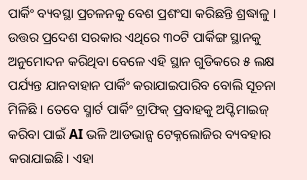ପାର୍କିଂ ବ୍ୟବସ୍ଥା ପ୍ରଚଳନକୁ ବେଶ ପ୍ରଶଂସା କରିଛନ୍ତି ଶ୍ରଦ୍ଧାଳୁ ।
ଉତ୍ତର ପ୍ରଦେଶ ସରକାର ଏଥିରେ ୩୦ଟି ପାର୍କିଙ୍ଗ ସ୍ଥାନକୁ ଅନୁମୋଦନ କରିଥିବା ବେଳେ ଏହି ସ୍ଥାନ ଗୁଡିକରେ ୫ ଲକ୍ଷ ପର୍ଯ୍ୟନ୍ତ ଯାନବାହାନ ପାର୍କିଂ କରାଯାଇପାରିବ ବୋଲି ସୂଚନା ମିଳିଛି । ତେବେ ସ୍ମାର୍ଟ ପାର୍କିଂ ଟ୍ରାଫିକ୍ ପ୍ରବାହକୁ ଅପ୍ଟିମାଇଜ୍ କରିବା ପାଇଁ AI ଭଳି ଆଡଭାନ୍ସ ଟେକ୍ନଲୋଜିର ବ୍ୟବହାର କରାଯାଇଛି। ଏହା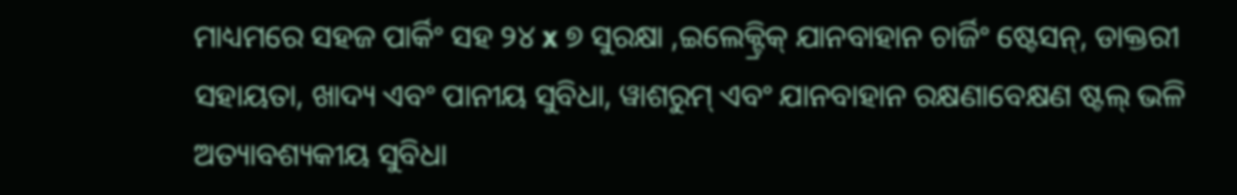ମାଧ୍ୟମରେ ସହଜ ପାର୍କିଂ ସହ ୨୪ x ୭ ସୁରକ୍ଷା ,ଇଲେକ୍ଟ୍ରିକ୍ ଯାନବାହାନ ଚାର୍ଜିଂ ଷ୍ଟେସନ୍, ଡାକ୍ତରୀ ସହାୟତା, ଖାଦ୍ୟ ଏବଂ ପାନୀୟ ସୁବିଧା, ୱାଶରୁମ୍ ଏବଂ ଯାନବାହାନ ରକ୍ଷଣାବେକ୍ଷଣ ଷ୍ଟଲ୍ ଭଳି ଅତ୍ୟାବଶ୍ୟକୀୟ ସୁବିଧା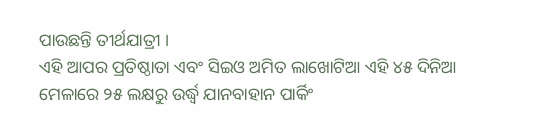ପାଉଛନ୍ତି ତୀର୍ଥଯାତ୍ରୀ ।
ଏହି ଆପର ପ୍ରତିଷ୍ଠାତା ଏବଂ ସିଇଓ ଅମିତ ଲାଖୋଟିଆ ଏହି ୪୫ ଦିନିଆ ମେଳାରେ ୨୫ ଲକ୍ଷରୁ ଉର୍ଦ୍ଧ୍ୱ ଯାନବାହାନ ପାର୍କିଂ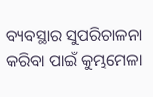ବ୍ୟବସ୍ଥାର ସୁପରିଚାଳନା କରିବା ପାଇଁ କୁମ୍ଭମେଳା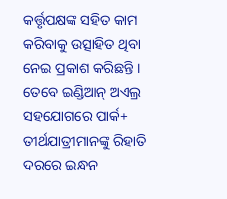କର୍ତ୍ତୃପକ୍ଷଙ୍କ ସହିତ କାମ କରିବାକୁ ଉତ୍ସାହିତ ଥିବା ନେଇ ପ୍ରକାଶ କରିଛନ୍ତି । ତେବେ ଇଣ୍ଡିଆନ୍ ଅଏଲ୍ର ସହଯୋଗରେ ପାର୍କ+ ତୀର୍ଥଯାତ୍ରୀମାନଙ୍କୁ ରିହାତି ଦରରେ ଇନ୍ଧନ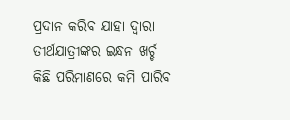ପ୍ରଦାନ କରିବ ଯାହା ଦ୍ୱାରା ତୀର୍ଥଯାତ୍ରୀଙ୍କର ଇନ୍ଧନ ଖର୍ଚ୍ଚ କିଛି ପରିମାଣରେ କମି ପାରିବ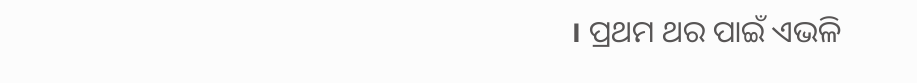। ପ୍ରଥମ ଥର ପାଇଁ ଏଭଳି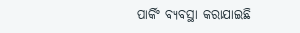ପାର୍କିଂ ବ୍ୟବସ୍ଥା କରାଯାଇଛି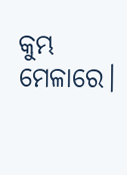କୁମ୍ଭ ମେଳାରେ।